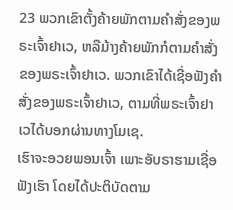23 ພວກເຂົາຕັ້ງຄ້າຍພັກຕາມຄຳສັ່ງຂອງພຣະເຈົ້າຢາເວ, ຫລືມ້າງຄ້າຍພັກກໍຕາມຄຳສັ່ງຂອງພຣະເຈົ້າຢາເວ. ພວກເຂົາໄດ້ເຊື່ອຟັງຄຳສັ່ງຂອງພຣະເຈົ້າຢາເວ, ຕາມທີ່ພຣະເຈົ້າຢາເວໄດ້ບອກຜ່ານທາງໂມເຊ.
ເຮົາຈະອວຍພອນເຈົ້າ ເພາະອັບຣາຮາມເຊື່ອຟັງເຮົາ ໂດຍໄດ້ປະຕິບັດຕາມ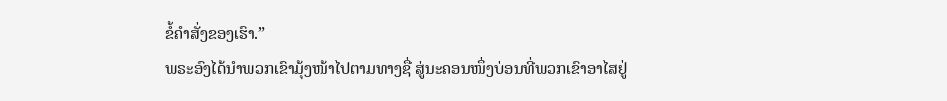ຂໍ້ຄຳສັ່ງຂອງເຮົາ.”
ພຣະອົງໄດ້ນຳພວກເຂົາມຸ້ງໜ້າໄປຕາມທາງຊື່ ສູ່ນະຄອນໜຶ່ງບ່ອນທີ່ພວກເຂົາອາໄສຢູ່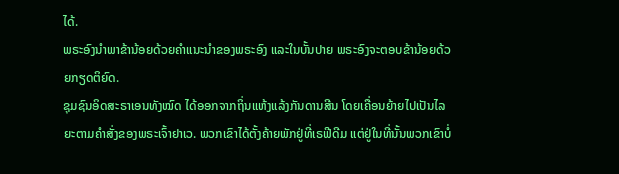ໄດ້.
ພຣະອົງນຳພາຂ້ານ້ອຍດ້ວຍຄຳແນະນຳຂອງພຣະອົງ ແລະໃນບັ້ນປາຍ ພຣະອົງຈະຕອບຂ້ານ້ອຍດ້ວຍກຽດຕິຍົດ.
ຊຸມຊົນອິດສະຣາເອນທັງໝົດ ໄດ້ອອກຈາກຖິ່ນແຫ້ງແລ້ງກັນດານສີນ ໂດຍເຄື່ອນຍ້າຍໄປເປັນໄລຍະຕາມຄຳສັ່ງຂອງພຣະເຈົ້າຢາເວ. ພວກເຂົາໄດ້ຕັ້ງຄ້າຍພັກຢູ່ທີ່ເຣຟີດີມ ແຕ່ຢູ່ໃນທີ່ນັ້ນພວກເຂົາບໍ່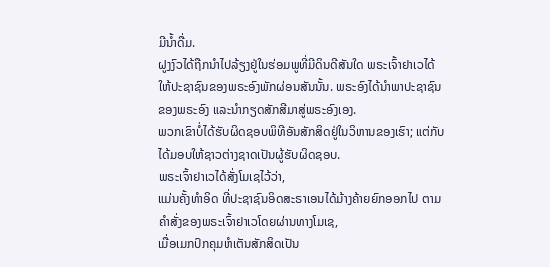ມີນໍ້າດື່ມ.
ຝູງງົວໄດ້ຖືກນຳໄປລ້ຽງຢູ່ໃນຮ່ອມພູທີ່ມີດິນດີສັນໃດ ພຣະເຈົ້າຢາເວໄດ້ໃຫ້ປະຊາຊົນຂອງພຣະອົງພັກຜ່ອນສັນນັ້ນ. ພຣະອົງໄດ້ນຳພາປະຊາຊົນຂອງພຣະອົງ ແລະນຳກຽດສັກສີມາສູ່ພຣະອົງເອງ.
ພວກເຂົາບໍ່ໄດ້ຮັບຜິດຊອບພິທີອັນສັກສິດຢູ່ໃນວິຫານຂອງເຮົາ; ແຕ່ກັບໄດ້ມອບໃຫ້ຊາວຕ່າງຊາດເປັນຜູ້ຮັບຜິດຊອບ.
ພຣະເຈົ້າຢາເວໄດ້ສັ່ງໂມເຊໄວ້ວ່າ,
ແມ່ນຄັ້ງທຳອິດ ທີ່ປະຊາຊົນອິດສະຣາເອນໄດ້ມ້າງຄ້າຍຍົກອອກໄປ ຕາມຄຳສັ່ງຂອງພຣະເຈົ້າຢາເວໂດຍຜ່ານທາງໂມເຊ,
ເມື່ອເມກປົກຄຸມຫໍເຕັນສັກສິດເປັນ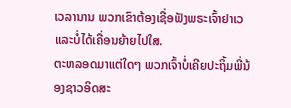ເວລານານ ພວກເຂົາຕ້ອງເຊື່ອຟັງພຣະເຈົ້າຢາເວແລະບໍ່ໄດ້ເຄື່ອນຍ້າຍໄປໃສ.
ຕະຫລອດມາແຕ່ໃດໆ ພວກເຈົ້າບໍ່ເຄີຍປະຖິ້ມພີ່ນ້ອງຊາວອິດສະ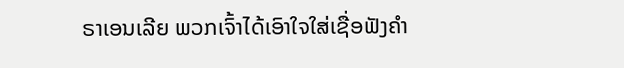ຣາເອນເລີຍ ພວກເຈົ້າໄດ້ເອົາໃຈໃສ່ເຊື່ອຟັງຄຳ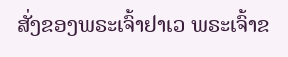ສັ່ງຂອງພຣະເຈົ້າຢາເວ ພຣະເຈົ້າຂ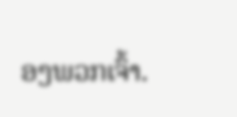ອງພວກເຈົ້າ.